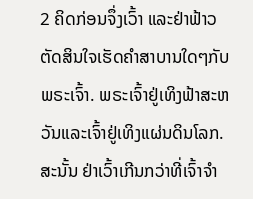2 ຄິດກ່ອນຈຶ່ງເວົ້າ ແລະຢ່າຟ້າວຕັດສິນໃຈເຮັດຄຳສາບານໃດໆກັບພຣະເຈົ້າ. ພຣະເຈົ້າຢູ່ເທິງຟ້າສະຫວັນແລະເຈົ້າຢູ່ເທິງແຜ່ນດິນໂລກ. ສະນັ້ນ ຢ່າເວົ້າເກີນກວ່າທີ່ເຈົ້າຈຳ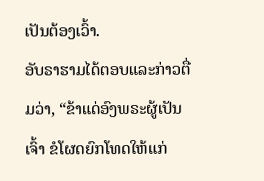ເປັນຕ້ອງເວົ້າ.
ອັບຣາຮາມໄດ້ຕອບແລະກ່າວຕື່ມວ່າ, “ຂ້າແດ່ອົງພຣະຜູ້ເປັນເຈົ້າ ຂໍໂຜດຍົກໂທດໃຫ້ແກ່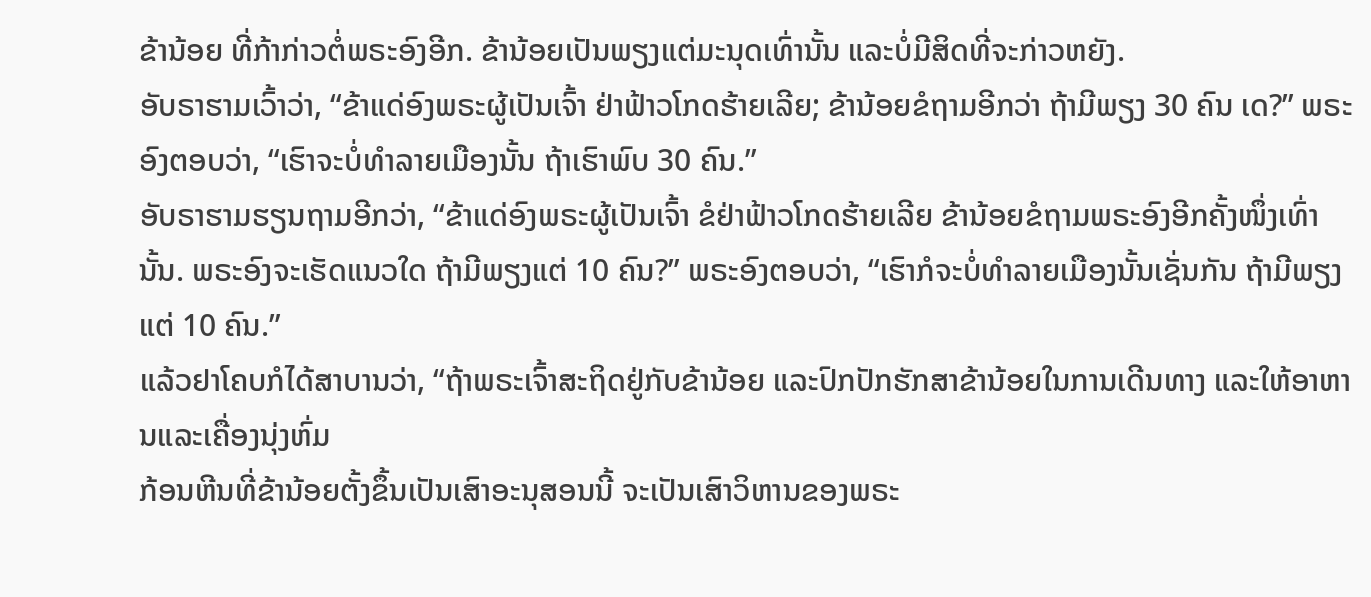ຂ້ານ້ອຍ ທີ່ກ້າກ່າວຕໍ່ພຣະອົງອີກ. ຂ້ານ້ອຍເປັນພຽງແຕ່ມະນຸດເທົ່ານັ້ນ ແລະບໍ່ມີສິດທີ່ຈະກ່າວຫຍັງ.
ອັບຣາຮາມເວົ້າວ່າ, “ຂ້າແດ່ອົງພຣະຜູ້ເປັນເຈົ້າ ຢ່າຟ້າວໂກດຮ້າຍເລີຍ; ຂ້ານ້ອຍຂໍຖາມອີກວ່າ ຖ້າມີພຽງ 30 ຄົນ ເດ?” ພຣະອົງຕອບວ່າ, “ເຮົາຈະບໍ່ທຳລາຍເມືອງນັ້ນ ຖ້າເຮົາພົບ 30 ຄົນ.”
ອັບຣາຮາມຮຽນຖາມອີກວ່າ, “ຂ້າແດ່ອົງພຣະຜູ້ເປັນເຈົ້າ ຂໍຢ່າຟ້າວໂກດຮ້າຍເລີຍ ຂ້ານ້ອຍຂໍຖາມພຣະອົງອີກຄັ້ງໜຶ່ງເທົ່ານັ້ນ. ພຣະອົງຈະເຮັດແນວໃດ ຖ້າມີພຽງແຕ່ 10 ຄົນ?” ພຣະອົງຕອບວ່າ, “ເຮົາກໍຈະບໍ່ທຳລາຍເມືອງນັ້ນເຊັ່ນກັນ ຖ້າມີພຽງແຕ່ 10 ຄົນ.”
ແລ້ວຢາໂຄບກໍໄດ້ສາບານວ່າ, “ຖ້າພຣະເຈົ້າສະຖິດຢູ່ກັບຂ້ານ້ອຍ ແລະປົກປັກຮັກສາຂ້ານ້ອຍໃນການເດີນທາງ ແລະໃຫ້ອາຫານແລະເຄື່ອງນຸ່ງຫົ່ມ
ກ້ອນຫີນທີ່ຂ້ານ້ອຍຕັ້ງຂຶ້ນເປັນເສົາອະນຸສອນນີ້ ຈະເປັນເສົາວິຫານຂອງພຣະ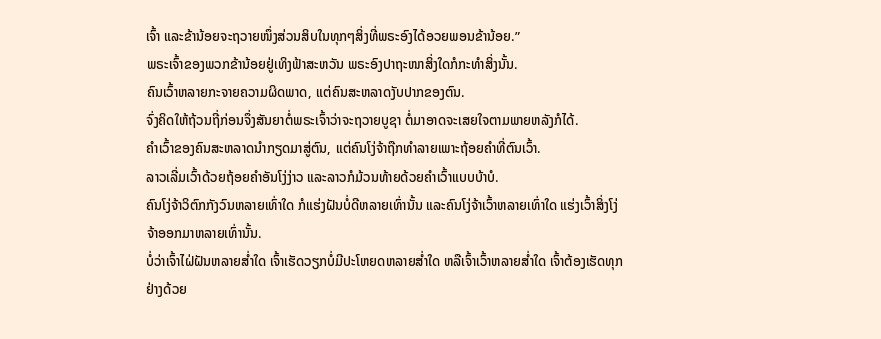ເຈົ້າ ແລະຂ້ານ້ອຍຈະຖວາຍໜຶ່ງສ່ວນສິບໃນທຸກໆສິ່ງທີ່ພຣະອົງໄດ້ອວຍພອນຂ້ານ້ອຍ.”
ພຣະເຈົ້າຂອງພວກຂ້ານ້ອຍຢູ່ເທິງຟ້າສະຫວັນ ພຣະອົງປາຖະໜາສິ່ງໃດກໍກະທຳສິ່ງນັ້ນ.
ຄົນເວົ້າຫລາຍກະຈາຍຄວາມຜິດພາດ, ແຕ່ຄົນສະຫລາດງັບປາກຂອງຕົນ.
ຈົ່ງຄິດໃຫ້ຖ້ວນຖີ່ກ່ອນຈຶ່ງສັນຍາຕໍ່ພຣະເຈົ້າວ່າຈະຖວາຍບູຊາ ຕໍ່ມາອາດຈະເສຍໃຈຕາມພາຍຫລັງກໍໄດ້.
ຄຳເວົ້າຂອງຄົນສະຫລາດນຳກຽດມາສູ່ຕົນ, ແຕ່ຄົນໂງ່ຈ້າຖືກທຳລາຍເພາະຖ້ອຍຄຳທີ່ຕົນເວົ້າ.
ລາວເລີ່ມເວົ້າດ້ວຍຖ້ອຍຄຳອັນໂງ່ງ່າວ ແລະລາວກໍມ້ວນທ້າຍດ້ວຍຄຳເວົ້າແບບບ້າບໍ.
ຄົນໂງ່ຈ້າວິຕົກກັງວົນຫລາຍເທົ່າໃດ ກໍແຮ່ງຝັນບໍ່ດີຫລາຍເທົ່ານັ້ນ ແລະຄົນໂງ່ຈ້າເວົ້າຫລາຍເທົ່າໃດ ແຮ່ງເວົ້າສິ່ງໂງ່ຈ້າອອກມາຫລາຍເທົ່ານັ້ນ.
ບໍ່ວ່າເຈົ້າໄຝ່ຝັນຫລາຍສໍ່າໃດ ເຈົ້າເຮັດວຽກບໍ່ມີປະໂຫຍດຫລາຍສໍ່າໃດ ຫລືເຈົ້າເວົ້າຫລາຍສໍ່າໃດ ເຈົ້າຕ້ອງເຮັດທຸກຢ່າງດ້ວຍ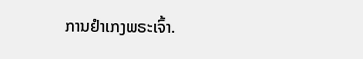ການຢຳເກງພຣະເຈົ້າ.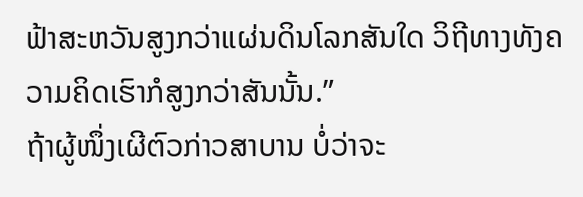ຟ້າສະຫວັນສູງກວ່າແຜ່ນດິນໂລກສັນໃດ ວິຖີທາງທັງຄວາມຄິດເຮົາກໍສູງກວ່າສັນນັ້ນ.”
ຖ້າຜູ້ໜຶ່ງເຜີຕົວກ່າວສາບານ ບໍ່ວ່າຈະ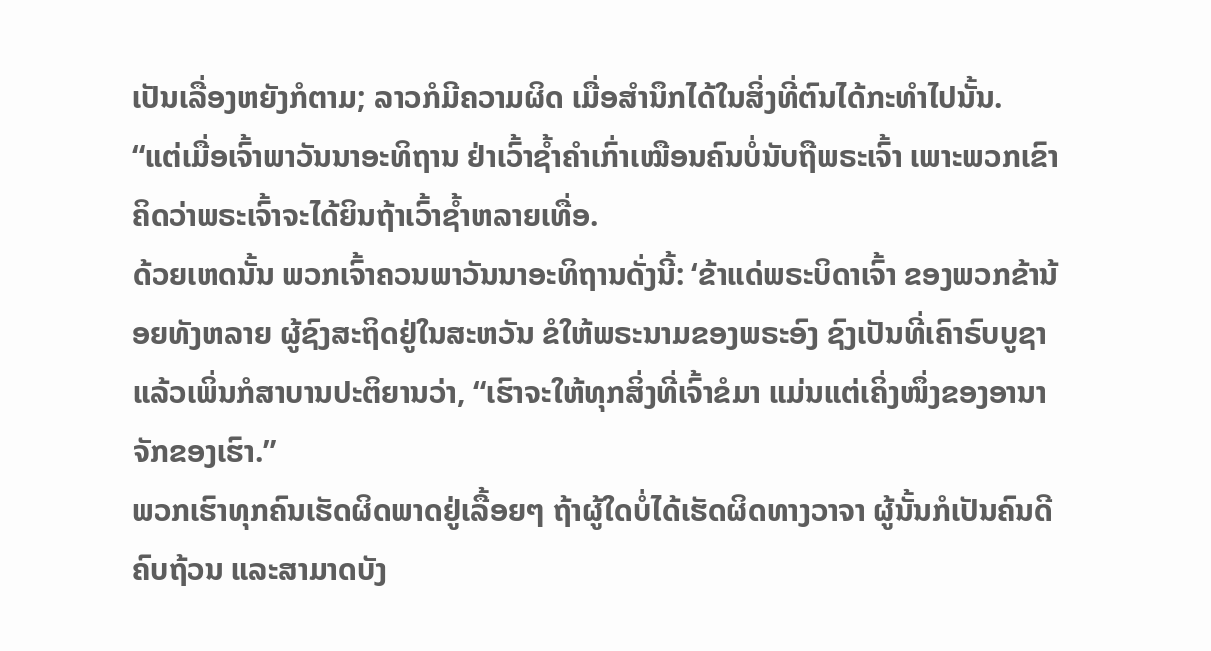ເປັນເລື່ອງຫຍັງກໍຕາມ; ລາວກໍມີຄວາມຜິດ ເມື່ອສຳນຶກໄດ້ໃນສິ່ງທີ່ຕົນໄດ້ກະທຳໄປນັ້ນ.
“ແຕ່ເມື່ອເຈົ້າພາວັນນາອະທິຖານ ຢ່າເວົ້າຊໍ້າຄຳເກົ່າເໝືອນຄົນບໍ່ນັບຖືພຣະເຈົ້າ ເພາະພວກເຂົາຄິດວ່າພຣະເຈົ້າຈະໄດ້ຍິນຖ້າເວົ້າຊໍ້າຫລາຍເທື່ອ.
ດ້ວຍເຫດນັ້ນ ພວກເຈົ້າຄວນພາວັນນາອະທິຖານດັ່ງນີ້: ‘ຂ້າແດ່ພຣະບິດາເຈົ້າ ຂອງພວກຂ້ານ້ອຍທັງຫລາຍ ຜູ້ຊົງສະຖິດຢູ່ໃນສະຫວັນ ຂໍໃຫ້ພຣະນາມຂອງພຣະອົງ ຊົງເປັນທີ່ເຄົາຣົບບູຊາ
ແລ້ວເພິ່ນກໍສາບານປະຕິຍານວ່າ, “ເຮົາຈະໃຫ້ທຸກສິ່ງທີ່ເຈົ້າຂໍມາ ແມ່ນແຕ່ເຄິ່ງໜຶ່ງຂອງອານາຈັກຂອງເຮົາ.”
ພວກເຮົາທຸກຄົນເຮັດຜິດພາດຢູ່ເລື້ອຍໆ ຖ້າຜູ້ໃດບໍ່ໄດ້ເຮັດຜິດທາງວາຈາ ຜູ້ນັ້ນກໍເປັນຄົນດີຄົບຖ້ວນ ແລະສາມາດບັງ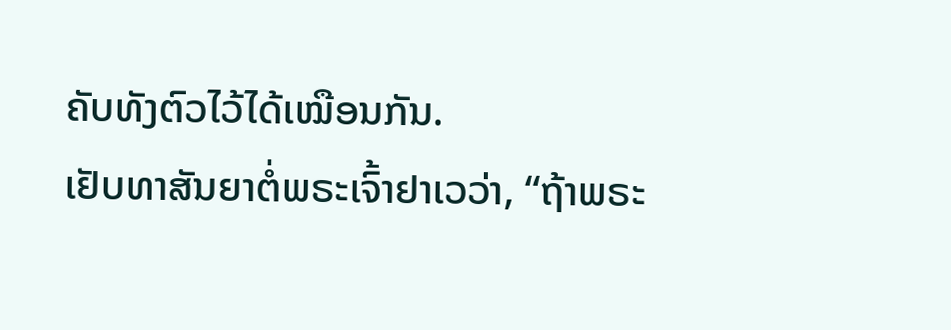ຄັບທັງຕົວໄວ້ໄດ້ເໝືອນກັນ.
ເຢັບທາສັນຍາຕໍ່ພຣະເຈົ້າຢາເວວ່າ, “ຖ້າພຣະ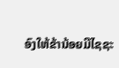ອົງໃຫ້ຂ້ານ້ອຍມີໄຊຊະ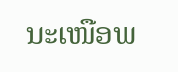ນະເໜືອພ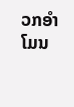ວກອຳໂມນ